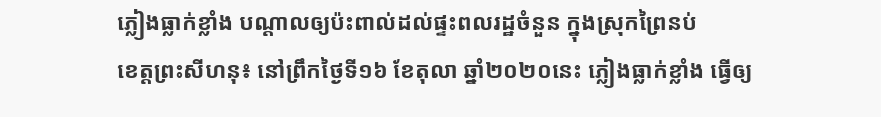ភ្លៀងធ្លាក់ខ្លាំង បណ្តាលឲ្យប៉ះពាល់ដល់ផ្ទះពលរដ្ឋចំនួន ក្នុងស្រុកព្រៃនប់
ខេត្តព្រះសីហនុ៖ នៅព្រឹកថ្ងៃទី១៦ ខែតុលា ឆ្នាំ២០២០នេះ ភ្លៀងធ្លាក់ខ្លាំង ធ្វើឲ្យ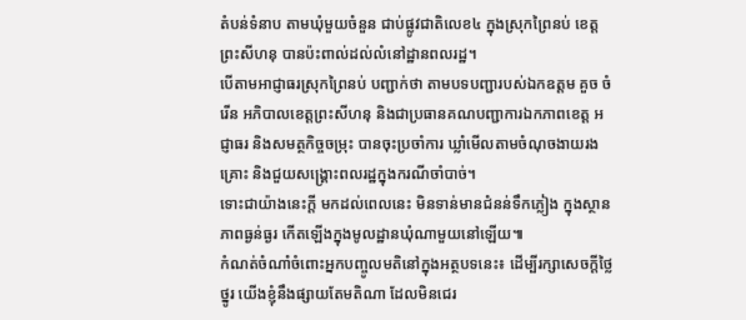តំបន់ទំនាប តាមឃុំមួយចំនួន ជាប់ផ្លូវជាតិលេខ៤ ក្នុងស្រុកព្រៃនប់ ខេត្តព្រះសីហនុ បានប៉ះពាល់ដល់លំនៅដ្ឋានពលរដ្ឋ។
បើតាមអាជ្ញាធរស្រុកព្រៃនប់ បញ្ជាក់ថា តាមបទបញ្ជារបស់ឯកឧត្តម គួច ចំរើន អភិបាលខេត្តព្រះសីហនុ និងជាប្រធានគណបញ្ជាការឯកភាពខេត្ត អជ្ញាធរ និងសមត្ថកិច្ចចម្រុះ បានចុះប្រចាំការ ឃ្លាំមើលតាមចំណុចងាយរងគ្រោះ និងជួយសង្គ្រោះពលរដ្ឋក្នុងករណីចាំបាច់។
ទោះជាយ៉ាងនេះក្តី មកដល់ពេលនេះ មិនទាន់មានជំនន់ទឹកភ្លៀង ក្នុងស្ថានភាពធ្ងន់ធ្ងរ កើតឡើងក្នុងមូលដ្ឋានឃុំណាមួយនៅឡើយ៕
កំណត់ចំណាំចំពោះអ្នកបញ្ចូលមតិនៅក្នុងអត្ថបទនេះ៖ ដើម្បីរក្សាសេចក្ដីថ្លៃថ្នូរ យើងខ្ញុំនឹងផ្សាយតែមតិណា ដែលមិនជេរ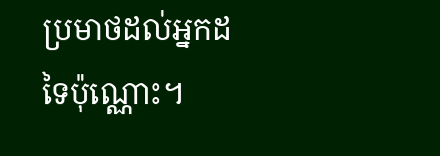ប្រមាថដល់អ្នកដទៃប៉ុណ្ណោះ។